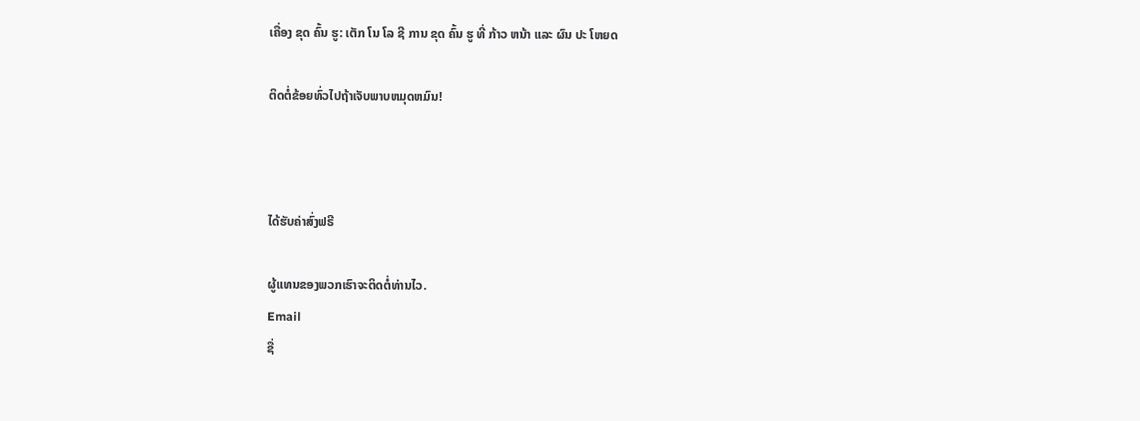ເຄື່ອງ ຂຸດ ຄົ້ນ ຮູ: ເຕັກ ໂນ ໂລ ຊີ ການ ຂຸດ ຄົ້ນ ຮູ ທີ່ ກ້າວ ຫນ້າ ແລະ ຜົນ ປະ ໂຫຍດ

ຕິດຕໍ່ຂ້ອຍທົ່ວໄປຖ້າເຈັບພາບຫມຸດຫມົນ!



ໄດ້ຮັບຄ່າສົ່ງຟຣີ

ຜູ້ແທນຂອງພວກເຮົາຈະຕິດຕໍ່ທ່ານໄວ.
Email
ຊື່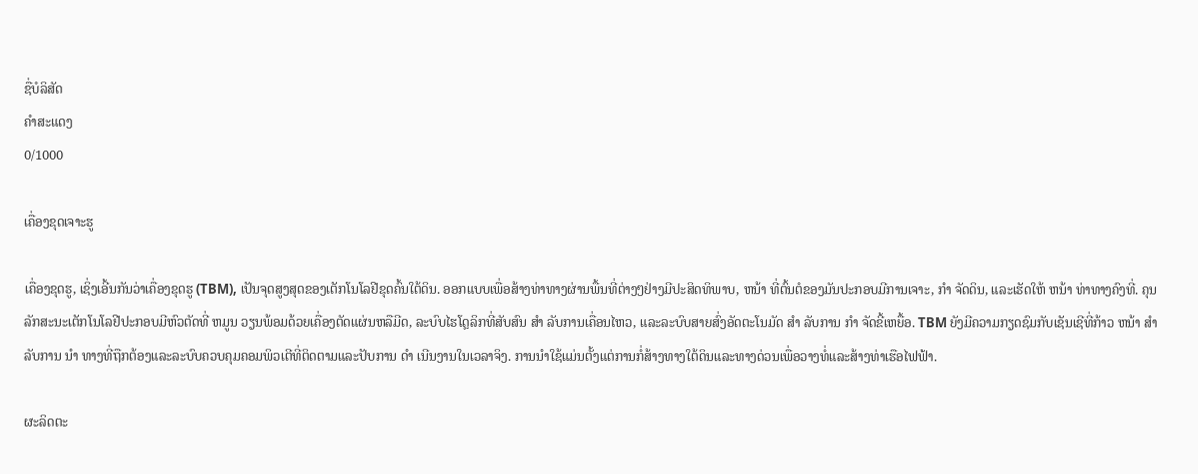ຊື່ບໍລິສັດ
ຄຳສະແດງ
0/1000

ເຄື່ອງຂຸດເຈາະຮູ

ເຄື່ອງຂຸດຮູ, ເຊິ່ງເອີ້ນກັນວ່າເຄື່ອງຂຸດຮູ (TBM), ເປັນຈຸດສູງສຸດຂອງເຕັກໂນໂລຢີຂຸດຄົ້ນໃຕ້ດິນ. ອອກແບບເພື່ອສ້າງທ່າທາງຜ່ານພື້ນທີ່ຕ່າງໆຢ່າງມີປະສິດທິພາບ, ຫນ້າ ທີ່ຕົ້ນຕໍຂອງມັນປະກອບມີການເຈາະ, ກໍາ ຈັດດິນ, ແລະເຮັດໃຫ້ ຫນ້າ ທ່າທາງຄົງທີ່. ຄຸນລັກສະນະເຕັກໂນໂລຢີປະກອບມີຫົວຕັດທີ່ ຫມູນ ວຽນພ້ອມດ້ວຍເຄື່ອງຕັດແຜ່ນຫລືມີດ, ລະບົບໄຮໂດຼລິກທີ່ສັບສົນ ສໍາ ລັບການເຄື່ອນໄຫວ, ແລະລະບົບສາຍສົ່ງອັດຕະໂນມັດ ສໍາ ລັບການ ກໍາ ຈັດຂີ້ເຫຍື້ອ. TBM ຍັງມີຄວາມກຽດຊົມກັບເຊັນເຊີທີ່ກ້າວ ຫນ້າ ສໍາ ລັບການ ນໍາ ທາງທີ່ຖືກຕ້ອງແລະລະບົບຄວບຄຸມຄອມພິວເຕີທີ່ຕິດຕາມແລະປັບການ ດໍາ ເນີນງານໃນເວລາຈິງ. ການນໍາໃຊ້ແມ່ນຕັ້ງແຕ່ການກໍ່ສ້າງທາງໃຕ້ດິນແລະທາງດ່ວນເພື່ອວາງທໍ່ແລະສ້າງທ່າເຮືອໄຟຟ້າ.

ຜະລິດຕະ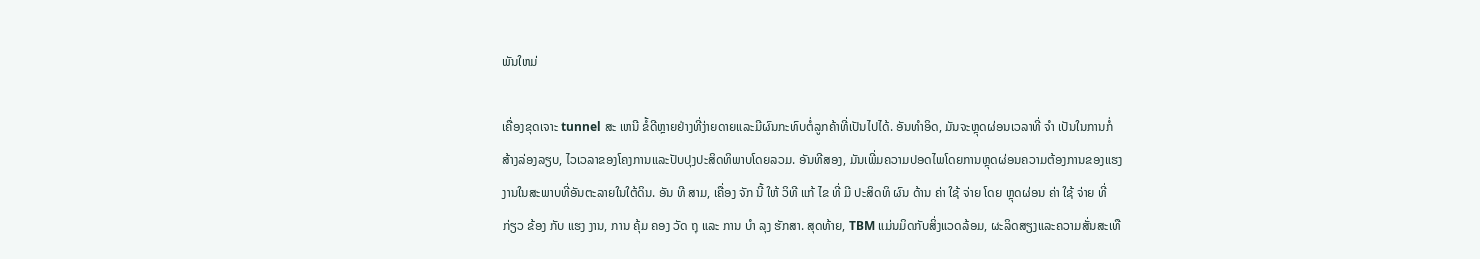ພັນໃຫມ່

ເຄື່ອງຂຸດເຈາະ tunnel ສະ ເຫນີ ຂໍ້ດີຫຼາຍຢ່າງທີ່ງ່າຍດາຍແລະມີຜົນກະທົບຕໍ່ລູກຄ້າທີ່ເປັນໄປໄດ້. ອັນທໍາອິດ, ມັນຈະຫຼຸດຜ່ອນເວລາທີ່ ຈໍາ ເປັນໃນການກໍ່ສ້າງລ່ອງລຽບ, ໄວເວລາຂອງໂຄງການແລະປັບປຸງປະສິດທິພາບໂດຍລວມ. ອັນທີສອງ, ມັນເພີ່ມຄວາມປອດໄພໂດຍການຫຼຸດຜ່ອນຄວາມຕ້ອງການຂອງແຮງງານໃນສະພາບທີ່ອັນຕະລາຍໃນໃຕ້ດິນ. ອັນ ທີ ສາມ, ເຄື່ອງ ຈັກ ນີ້ ໃຫ້ ວິທີ ແກ້ ໄຂ ທີ່ ມີ ປະສິດທິ ຜົນ ດ້ານ ຄ່າ ໃຊ້ ຈ່າຍ ໂດຍ ຫຼຸດຜ່ອນ ຄ່າ ໃຊ້ ຈ່າຍ ທີ່ ກ່ຽວ ຂ້ອງ ກັບ ແຮງ ງານ, ການ ຄຸ້ມ ຄອງ ວັດ ຖຸ ແລະ ການ ບໍາ ລຸງ ຮັກສາ. ສຸດທ້າຍ, TBM ແມ່ນມິດກັບສິ່ງແວດລ້ອມ, ຜະລິດສຽງແລະຄວາມສັ່ນສະເທື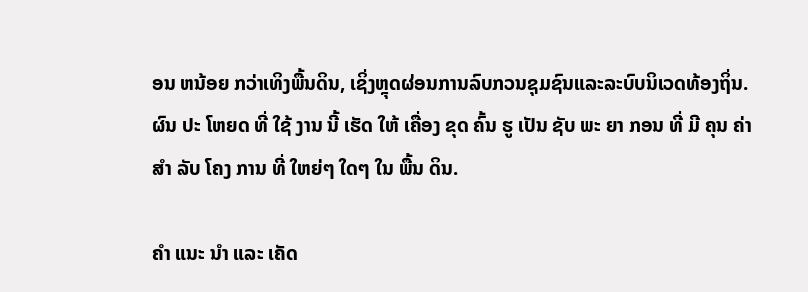ອນ ຫນ້ອຍ ກວ່າເທິງພື້ນດິນ, ເຊິ່ງຫຼຸດຜ່ອນການລົບກວນຊຸມຊົນແລະລະບົບນິເວດທ້ອງຖິ່ນ. ຜົນ ປະ ໂຫຍດ ທີ່ ໃຊ້ ງານ ນີ້ ເຮັດ ໃຫ້ ເຄື່ອງ ຂຸດ ຄົ້ນ ຮູ ເປັນ ຊັບ ພະ ຍາ ກອນ ທີ່ ມີ ຄຸນ ຄ່າ ສໍາ ລັບ ໂຄງ ການ ທີ່ ໃຫຍ່ໆ ໃດໆ ໃນ ພື້ນ ດິນ.

ຄໍາ ແນະ ນໍາ ແລະ ເຄັດ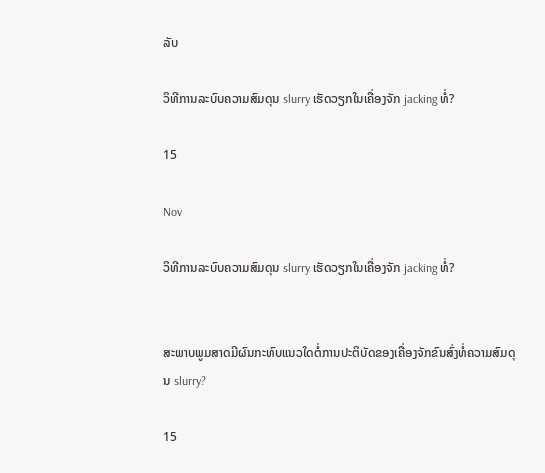ລັບ

ວິທີການລະບົບຄວາມສົມດຸນ slurry ເຮັດວຽກໃນເຄື່ອງຈັກ jacking ທໍ່?

15

Nov

ວິທີການລະບົບຄວາມສົມດຸນ slurry ເຮັດວຽກໃນເຄື່ອງຈັກ jacking ທໍ່?


ສະພາບພູມສາດມີຜົນກະທົບແນວໃດຕໍ່ການປະຕິບັດຂອງເຄື່ອງຈັກຂົນສົ່ງທໍ່ຄວາມສົມດຸນ slurry?

15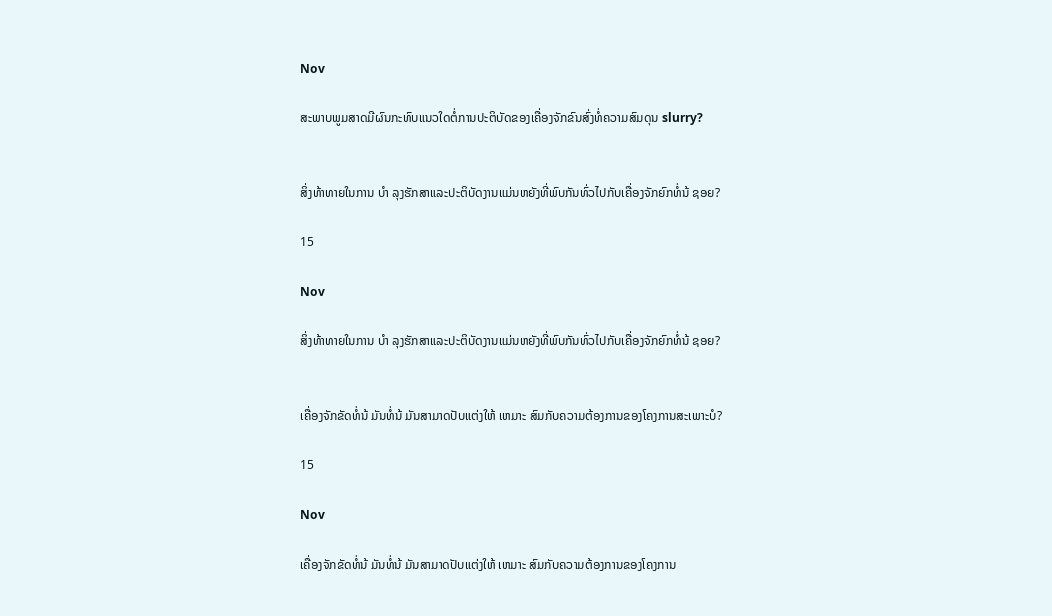Nov

ສະພາບພູມສາດມີຜົນກະທົບແນວໃດຕໍ່ການປະຕິບັດຂອງເຄື່ອງຈັກຂົນສົ່ງທໍ່ຄວາມສົມດຸນ slurry?


ສິ່ງທ້າທາຍໃນການ ບໍາ ລຸງຮັກສາແລະປະຕິບັດງານແມ່ນຫຍັງທີ່ພົບກັນທົ່ວໄປກັບເຄື່ອງຈັກຍົກທໍ່ນ້ ຊອຍ?

15

Nov

ສິ່ງທ້າທາຍໃນການ ບໍາ ລຸງຮັກສາແລະປະຕິບັດງານແມ່ນຫຍັງທີ່ພົບກັນທົ່ວໄປກັບເຄື່ອງຈັກຍົກທໍ່ນ້ ຊອຍ?


ເຄື່ອງຈັກຂັດທໍ່ນ້ ມັນທໍ່ນ້ ມັນສາມາດປັບແຕ່ງໃຫ້ ເຫມາະ ສົມກັບຄວາມຕ້ອງການຂອງໂຄງການສະເພາະບໍ?

15

Nov

ເຄື່ອງຈັກຂັດທໍ່ນ້ ມັນທໍ່ນ້ ມັນສາມາດປັບແຕ່ງໃຫ້ ເຫມາະ ສົມກັບຄວາມຕ້ອງການຂອງໂຄງການ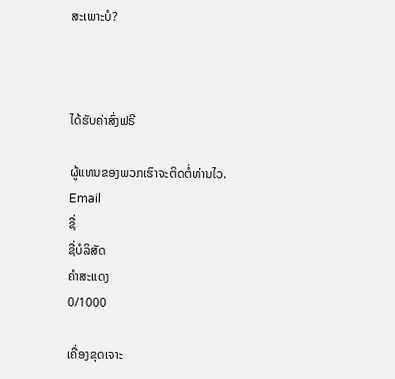ສະເພາະບໍ?



ໄດ້ຮັບຄ່າສົ່ງຟຣີ

ຜູ້ແທນຂອງພວກເຮົາຈະຕິດຕໍ່ທ່ານໄວ.
Email
ຊື່
ຊື່ບໍລິສັດ
ຄຳສະແດງ
0/1000

ເຄື່ອງຂຸດເຈາະ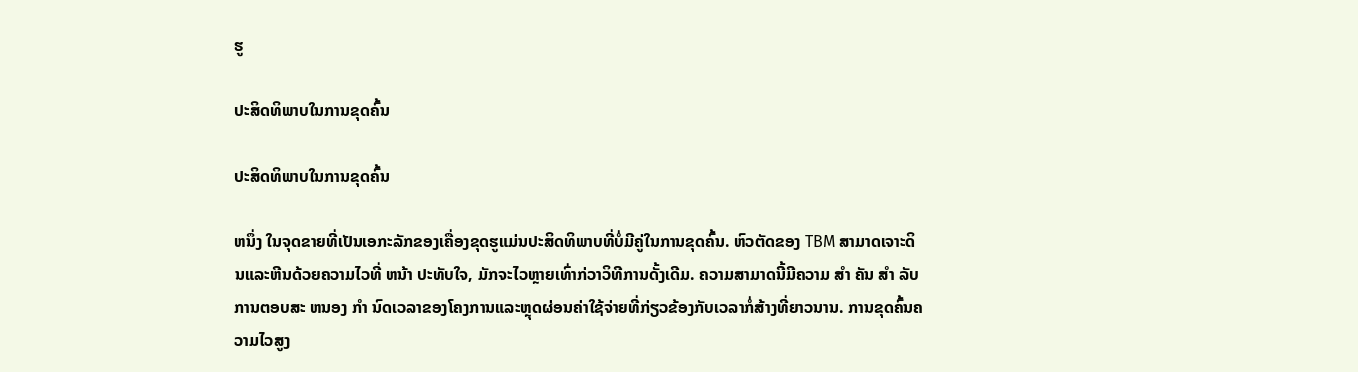ຮູ

ປະສິດທິພາບໃນການຂຸດຄົ້ນ

ປະສິດທິພາບໃນການຂຸດຄົ້ນ

ຫນຶ່ງ ໃນຈຸດຂາຍທີ່ເປັນເອກະລັກຂອງເຄື່ອງຂຸດຮູແມ່ນປະສິດທິພາບທີ່ບໍ່ມີຄູ່ໃນການຂຸດຄົ້ນ. ຫົວຕັດຂອງ TBM ສາມາດເຈາະດິນແລະຫີນດ້ວຍຄວາມໄວທີ່ ຫນ້າ ປະທັບໃຈ, ມັກຈະໄວຫຼາຍເທົ່າກ່ວາວິທີການດັ້ງເດີມ. ຄວາມສາມາດນີ້ມີຄວາມ ສໍາ ຄັນ ສໍາ ລັບການຕອບສະ ຫນອງ ກໍາ ນົດເວລາຂອງໂຄງການແລະຫຼຸດຜ່ອນຄ່າໃຊ້ຈ່າຍທີ່ກ່ຽວຂ້ອງກັບເວລາກໍ່ສ້າງທີ່ຍາວນານ. ການຂຸດຄົ້ນຄວາມໄວສູງ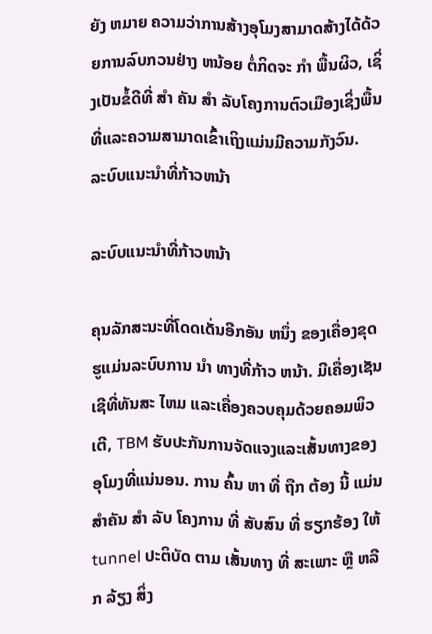ຍັງ ຫມາຍ ຄວາມວ່າການສ້າງອຸໂມງສາມາດສ້າງໄດ້ດ້ວຍການລົບກວນຢ່າງ ຫນ້ອຍ ຕໍ່ກິດຈະ ກໍາ ພື້ນຜິວ, ເຊິ່ງເປັນຂໍ້ດີທີ່ ສໍາ ຄັນ ສໍາ ລັບໂຄງການຕົວເມືອງເຊິ່ງພື້ນທີ່ແລະຄວາມສາມາດເຂົ້າເຖິງແມ່ນມີຄວາມກັງວົນ.
ລະບົບແນະນໍາທີ່ກ້າວຫນ້າ

ລະບົບແນະນໍາທີ່ກ້າວຫນ້າ

ຄຸນລັກສະນະທີ່ໂດດເດັ່ນອີກອັນ ຫນຶ່ງ ຂອງເຄື່ອງຂຸດຮູແມ່ນລະບົບການ ນໍາ ທາງທີ່ກ້າວ ຫນ້າ. ມີເຄື່ອງເຊັນເຊີທີ່ທັນສະ ໄຫມ ແລະເຄື່ອງຄວບຄຸມດ້ວຍຄອມພິວເຕີ, TBM ຮັບປະກັນການຈັດແຈງແລະເສັ້ນທາງຂອງອຸໂມງທີ່ແນ່ນອນ. ການ ຄົ້ນ ຫາ ທີ່ ຖືກ ຕ້ອງ ນີ້ ແມ່ນ ສໍາຄັນ ສໍາ ລັບ ໂຄງການ ທີ່ ສັບສົນ ທີ່ ຮຽກຮ້ອງ ໃຫ້ tunnel ປະຕິບັດ ຕາມ ເສັ້ນທາງ ທີ່ ສະເພາະ ຫຼື ຫລີກ ລ້ຽງ ສິ່ງ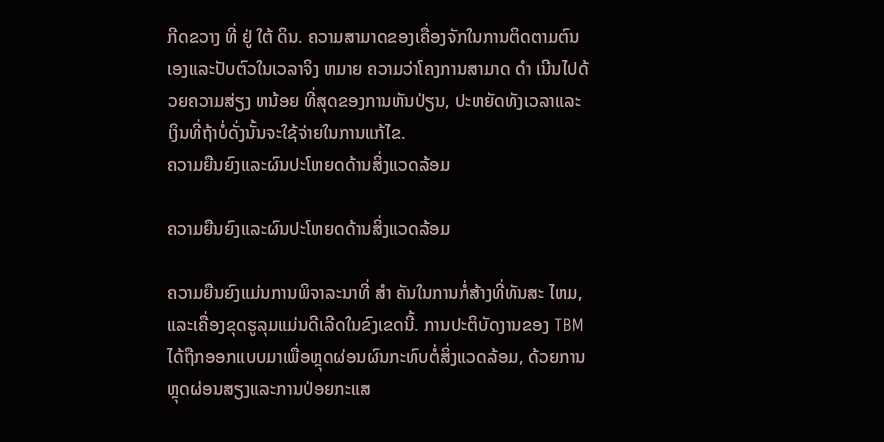ກີດຂວາງ ທີ່ ຢູ່ ໃຕ້ ດິນ. ຄວາມສາມາດຂອງເຄື່ອງຈັກໃນການຕິດຕາມຕົນເອງແລະປັບຕົວໃນເວລາຈິງ ຫມາຍ ຄວາມວ່າໂຄງການສາມາດ ດໍາ ເນີນໄປດ້ວຍຄວາມສ່ຽງ ຫນ້ອຍ ທີ່ສຸດຂອງການຫັນປ່ຽນ, ປະຫຍັດທັງເວລາແລະເງິນທີ່ຖ້າບໍ່ດັ່ງນັ້ນຈະໃຊ້ຈ່າຍໃນການແກ້ໄຂ.
ຄວາມຍືນຍົງແລະຜົນປະໂຫຍດດ້ານສິ່ງແວດລ້ອມ

ຄວາມຍືນຍົງແລະຜົນປະໂຫຍດດ້ານສິ່ງແວດລ້ອມ

ຄວາມຍືນຍົງແມ່ນການພິຈາລະນາທີ່ ສໍາ ຄັນໃນການກໍ່ສ້າງທີ່ທັນສະ ໄຫມ, ແລະເຄື່ອງຂຸດຮູລຸມແມ່ນດີເລີດໃນຂົງເຂດນີ້. ການປະຕິບັດງານຂອງ TBM ໄດ້ຖືກອອກແບບມາເພື່ອຫຼຸດຜ່ອນຜົນກະທົບຕໍ່ສິ່ງແວດລ້ອມ, ດ້ວຍການຫຼຸດຜ່ອນສຽງແລະການປ່ອຍກະແສ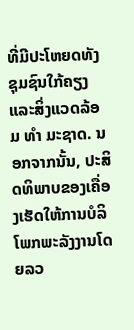ທີ່ມີປະໂຫຍດທັງຊຸມຊົນໃກ້ຄຽງແລະສິ່ງແວດລ້ອມ ທໍາ ມະຊາດ. ນອກຈາກນັ້ນ, ປະສິດທິພາບຂອງເຄື່ອງເຮັດໃຫ້ການບໍລິໂພກພະລັງງານໂດຍລວ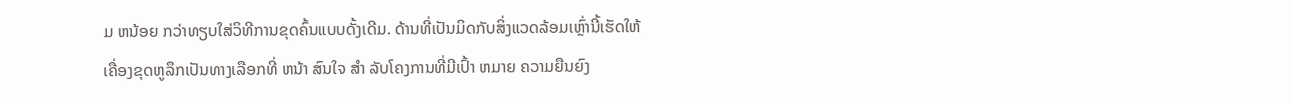ມ ຫນ້ອຍ ກວ່າທຽບໃສ່ວິທີການຂຸດຄົ້ນແບບດັ້ງເດີມ. ດ້ານທີ່ເປັນມິດກັບສິ່ງແວດລ້ອມເຫຼົ່ານີ້ເຮັດໃຫ້ເຄື່ອງຂຸດຫູລຶກເປັນທາງເລືອກທີ່ ຫນ້າ ສົນໃຈ ສໍາ ລັບໂຄງການທີ່ມີເປົ້າ ຫມາຍ ຄວາມຍືນຍົງ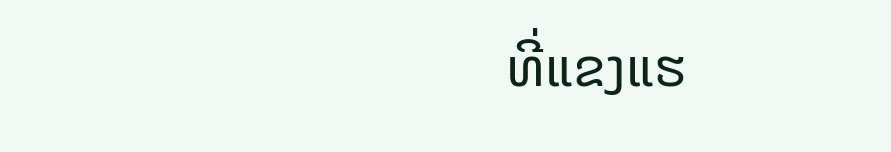ທີ່ແຂງແຮ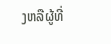ງຫລືຜູ້ທີ່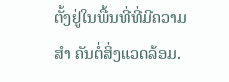ຕັ້ງຢູ່ໃນພື້ນທີ່ທີ່ມີຄວາມ ສໍາ ຄັນຕໍ່ສິ່ງແວດລ້ອມ.